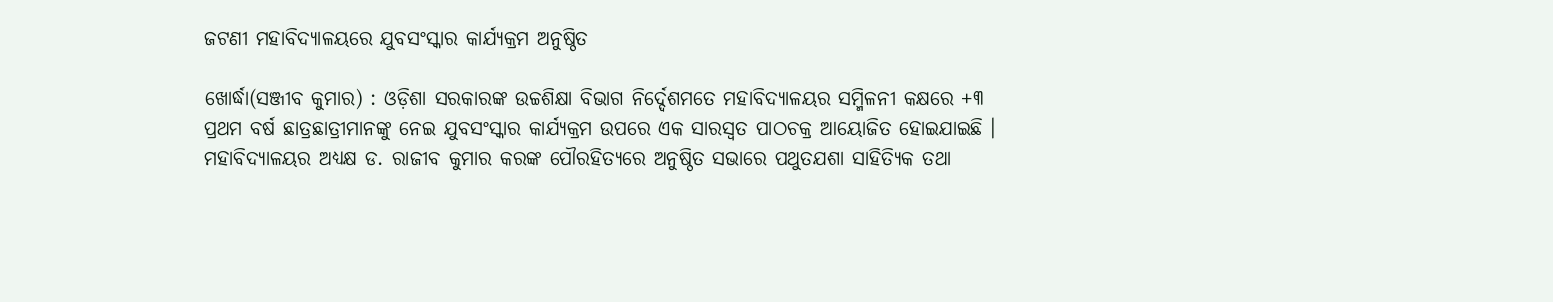ଜଟଣୀ ମହାବିଦ୍ୟାଳୟରେ ଯୁବସଂସ୍କାର କାର୍ଯ୍ୟକ୍ରମ ଅନୁଷ୍ଠିତ

ଖୋର୍ଦ୍ଧା(ସଞ୍ଜୀବ କୁମାର) : ଓଡ଼ିଶା ସରକାରଙ୍କ ଉଚ୍ଚଶିକ୍ଷା ବିଭାଗ ନିର୍ଦ୍ଦେଶମତେ ମହାବିଦ୍ୟାଳୟର ସମ୍ମିଳନୀ କକ୍ଷରେ +୩ ପ୍ରଥମ ବର୍ଷ ଛାତ୍ରଛାତ୍ରୀମାନଙ୍କୁ ନେଇ ଯୁବସଂସ୍କାର କାର୍ଯ୍ୟକ୍ରମ ଉପରେ ଏକ ସାରସ୍ବତ ପାଠଚକ୍ର ଆୟୋଜିତ ହୋଇଯାଇଛି । ମହାବିଦ୍ୟାଳୟର ଅଧ୍ୟକ୍ଷ ଡ. ରାଜୀବ କୁମାର କରଙ୍କ ପୌରହିତ୍ୟରେ ଅନୁଷ୍ଠିତ ସଭାରେ ପଥୁତଯଶା ସାହିତ୍ୟିକ ତଥା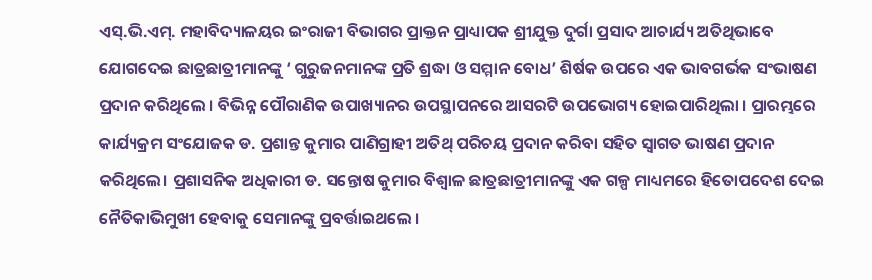ଏସ୍.ଭି.ଏମ୍. ମହାବିଦ୍ୟାଳୟର ଇଂରାଜୀ ବିଭାଗର ପ୍ରାକ୍ତନ ପ୍ରାଧ୍ୟାପକ ଶ୍ରୀଯୁକ୍ତ ଦୁର୍ଗା ପ୍ରସାଦ ଆଚାର୍ଯ୍ୟ ଅତିଥିଭାବେ ଯୋଗଦେଇ ଛାତ୍ରଛାତ୍ରୀମାନଙ୍କୁ ‘ ଗୁରୁଜନମାନଙ୍କ ପ୍ରତି ଶ୍ରଦ୍ଧା ଓ ସମ୍ମାନ ବୋଧ’ ଶିର୍ଷକ ଉପରେ ଏକ ଭାବଗର୍ଭକ ସଂଭାଷଣ ପ୍ରଦାନ କରିଥିଲେ । ବିଭିନ୍ନ ପୌରାଣିକ ଉପାଖ୍ୟାନର ଉପସ୍ଥାପନରେ ଆସରଟି ଉପଭୋଗ୍ୟ ହୋଇପାରିଥିଲା । ପ୍ରାରମ୍ଭରେ କାର୍ଯ୍ୟକ୍ରମ ସଂଯୋଜକ ଡ. ପ୍ରଶାନ୍ତ କୁମାର ପାଣିଗ୍ରାହୀ ଅତିଥ୍‌ ପରିଚୟ ପ୍ରଦାନ କରିବା ସହିତ ସ୍ବାଗତ ଭାଷଣ ପ୍ରଦାନ କରିଥିଲେ। ପ୍ରଶାସନିକ ଅଧିକାରୀ ଡ. ସନ୍ତୋଷ କୁମାର ବିଶ୍ବାଳ ଛାତ୍ରଛାତ୍ରୀମାନଙ୍କୁ ଏକ ଗଳ୍ପ ମାଧ୍ୟମରେ ହିତୋପଦେଶ ଦେଇ ନୈତିକାଭିମୁଖୀ ହେବାକୁ ସେମାନଙ୍କୁ ପ୍ରବର୍ତ୍ତାଇଥଲେ ।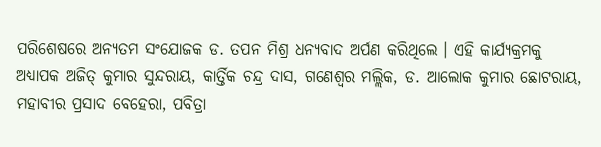ପରିଶେଷରେ ଅନ୍ୟତମ ସଂଯୋଜକ ଡ. ତପନ ମିଶ୍ର ଧନ୍ୟବାଦ ଅର୍ପଣ କରିଥିଲେ । ଏହି କାର୍ଯ୍ୟକ୍ରମକୁ ଅଧ୍ୟାପକ ଅଜିତ୍ କୁମାର ସୁନ୍ଦରାୟ, କାର୍ତ୍ତିକ ଚନ୍ଦ୍ର ଦାସ, ଗଣେଶ୍ଵର ମଲ୍ଲିକ, ଡ. ଆଲୋକ କୁମାର ଛୋଟରାୟ, ମହାବୀର ପ୍ରସାଦ ବେହେରା, ପବିତ୍ରା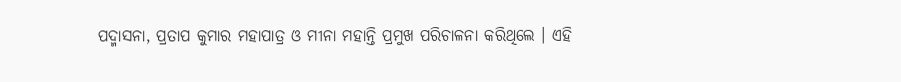ପଦ୍ମାସନା, ପ୍ରତାପ କୁମାର ମହାପାତ୍ର ଓ ମୀନା ମହାନ୍ତି ପ୍ରମୁଖ ପରିଚାଳନା କରିଥିଲେ । ଏହି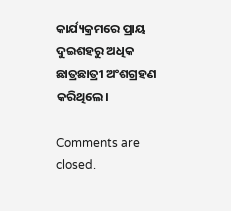କାର୍ଯ୍ୟକ୍ରମରେ ପ୍ରାୟ ଦୁଇଶହରୁ ଅଧିକ ଛାତ୍ରଛାତ୍ରୀ ଅଂଶଗ୍ରହଣ କରିଥିଲେ।

Comments are closed.